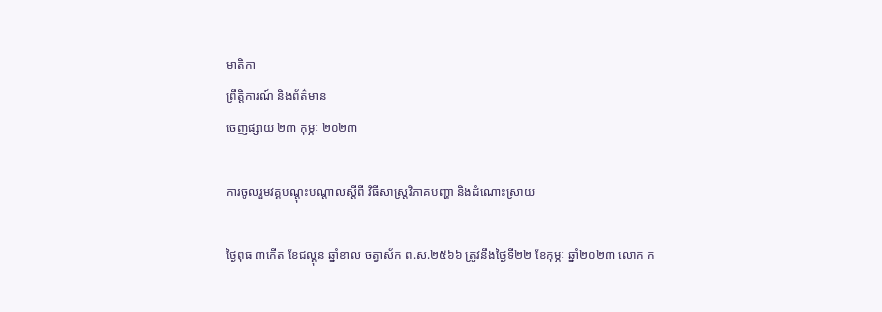មាតិកា
ព្រឹត្តិការណ៍ និងព័ត៌មាន
ចេញផ្សាយ ២៣ កុម្ភៈ ២០២៣

ការចូលរួមវគ្គបណ្តុះបណ្តាលស្តីពី វិធីសាស្ត្រវិភាគបញ្ហា និងដំណោះស្រាយ

ថ្ងៃពុធ ៣កើត ខែជល្គុន ឆ្នាំខាល ចត្វាស័ក ព.ស.២៥៦៦ ត្រូវនឹងថ្ងៃទី២២ ខែកុម្ភៈ ឆ្នាំ២០២៣ លោក ក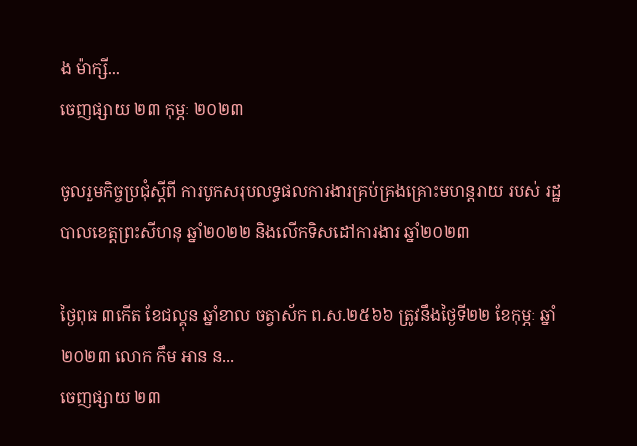ង ម៉ាក្សី...
ចេញផ្សាយ ២៣ កុម្ភៈ ២០២៣

ចូលរួមកិច្ចប្រជុំស្តីពី ការបូកសរុបលទ្ធផលការងារគ្រប់គ្រងគ្រោះមហន្តរាយ របស់ រដ្ឋបាលខេត្តព្រះសីហនុ ឆ្នាំ២០២២ និងលើកទិសដៅការងារ ឆ្នាំ២០២៣

ថ្ងៃពុធ ៣កើត ខែជល្គុន ឆ្នាំខាល ចត្វាស័ក ព.ស.២៥៦៦ ត្រូវនឹងថ្ងៃទី២២ ខែកុម្ភៈ ឆ្នាំ២០២៣ លោក កឹម អាន ន...
ចេញផ្សាយ ២៣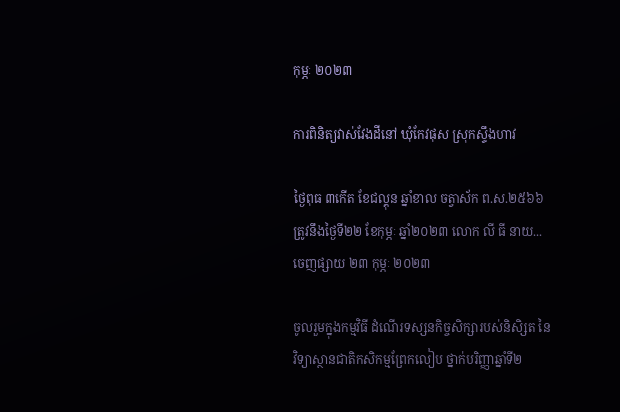កុម្ភៈ ២០២៣

ការពិនិត្យវាស់វែងដីនៅ ឃុំកែវផុស ស្រុកស្ទឹងហាវ

ថ្ងៃពុធ ៣កើត ខែជល្គុន ឆ្នាំខាល ចត្វាស័ក ព.ស.២៥៦៦ ត្រូវនឹងថ្ងៃទី២២ ខែកុម្ភៈ ឆ្នាំ២០២៣ លោក លី ធី នាយ...
ចេញផ្សាយ ២៣ កុម្ភៈ ២០២៣

ចូលរួមក្នុងកម្មវិធី ដំណើរទស្សនកិច្ចសិក្សារបស់និសិ្សត នៃវិទ្យាស្ថានជាតិកសិកម្មព្រែកលៀប ថ្នាក់បរិញ្ញាឆ្នាំទី២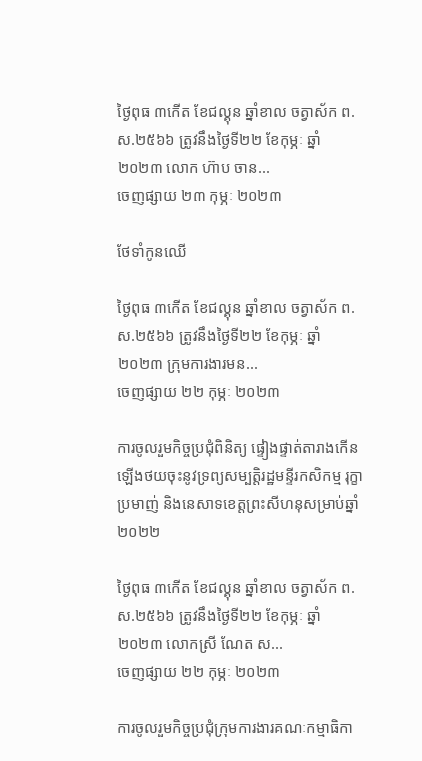ថ្ងៃពុធ ៣កើត ខែជល្គុន ឆ្នាំខាល ចត្វាស័ក ព.ស.២៥៦៦ ត្រូវនឹងថ្ងៃទី២២ ខែកុម្ភៈ ឆ្នាំ២០២៣ លោក ហ៊ាប ចាន...
ចេញផ្សាយ ២៣ កុម្ភៈ ២០២៣

ថែទាំកូនឈើ

ថ្ងៃពុធ ៣កើត ខែជល្គុន ឆ្នាំខាល ចត្វាស័ក ព.ស.២៥៦៦ ត្រូវនឹងថ្ងៃទី២២ ខែកុម្ភៈ ឆ្នាំ២០២៣ ក្រុមការងារមន...
ចេញផ្សាយ ២២ កុម្ភៈ ២០២៣

ការចូលរួមកិច្ចប្រជុំពិនិត្យ ផ្ទៀងផ្ទាត់តារាងកើនឡើងថយចុះនូវទ្រព្យសម្បត្តិរដ្ឋមន្ទីរកសិកម្ម រុក្ខាប្រមាញ់ និងនេសាទខេត្តព្រះសីហនុសម្រាប់ឆ្នាំ២០២២

ថ្ងៃពុធ ៣កើត ខែជល្គុន ឆ្នាំខាល ចត្វាស័ក ព.ស.២៥៦៦ ត្រូវនឹងថ្ងៃទី២២ ខែកុម្ភៈ ឆ្នាំ២០២៣ លោកស្រី ណែត ស...
ចេញផ្សាយ ២២ កុម្ភៈ ២០២៣

ការចូលរួមកិច្ចប្រជុំក្រុមការងារគណៈកម្មាធិកា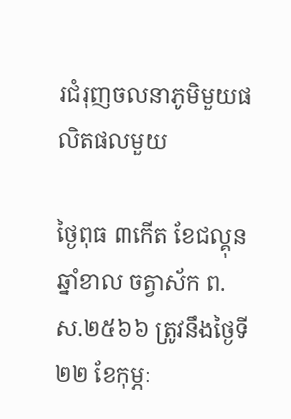រជំរុញចលនាភូមិមួយផលិតផលមួយ

ថ្ងៃពុធ ៣កើត ខែជល្គុន ឆ្នាំខាល ចត្វាស័ក ព.ស.២៥៦៦ ត្រូវនឹងថ្ងៃទី២២ ខែកុម្ភៈ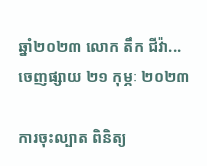ឆ្នាំ២០២៣ លោក តឹក ជីវ៉ា...
ចេញផ្សាយ ២១ កុម្ភៈ ២០២៣

ការចុះល្បាត ពិនិត្យ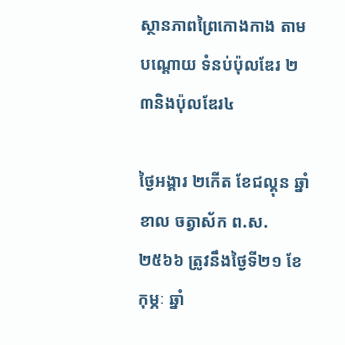ស្ថានភាពព្រៃកោងកាង តាមបណ្តោយ ទំនប់ប៉ុលឌែរ ២ ៣និងប៉ុលឌែរ៤

ថ្ងៃអង្គារ ២កើត ខែជល្គុន ឆ្នាំខាល ចត្វាស័ក ព.ស.២៥៦៦ ត្រូវនឹងថ្ងៃទី២១ ខែកុម្ភៈ ឆ្នាំ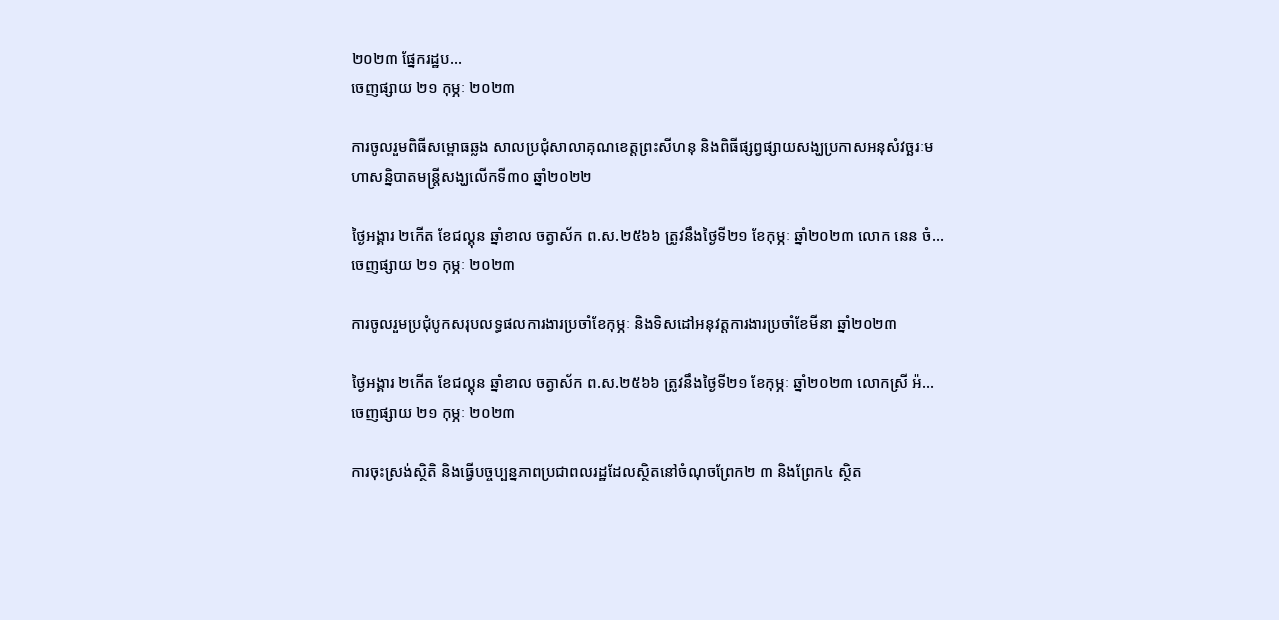២០២៣ ផ្នែករដ្ឋប...
ចេញផ្សាយ ២១ កុម្ភៈ ២០២៣

ការចូលរួមពិធីសម្ពោធឆ្លង សាលប្រជុំសាលាគុណខេត្តព្រះសីហនុ និងពិធីផ្សព្វផ្សាយសង្ឃប្រកាសអនុសំវច្ឆរៈមហាសន្និបាតមន្ត្រីសង្ឃលើកទី៣០ ឆ្នាំ២០២២

ថ្ងៃអង្គារ ២កើត ខែជល្គុន ឆ្នាំខាល ចត្វាស័ក ព.ស.២៥៦៦ ត្រូវនឹងថ្ងៃទី២១ ខែកុម្ភៈ ឆ្នាំ២០២៣ លោក នេន ចំ...
ចេញផ្សាយ ២១ កុម្ភៈ ២០២៣

ការចូលរួមប្រជុំបូកសរុបលទ្ធផលការងារប្រចាំខែកុម្ភៈ និងទិសដៅអនុវត្តការងារប្រចាំខែមីនា ឆ្នាំ២០២៣

ថ្ងៃអង្គារ ២កើត ខែជល្គុន ឆ្នាំខាល ចត្វាស័ក ព.ស.២៥៦៦ ត្រូវនឹងថ្ងៃទី២១ ខែកុម្ភៈ ឆ្នាំ២០២៣ លោកស្រី អ៉...
ចេញផ្សាយ ២១ កុម្ភៈ ២០២៣

ការចុះស្រង់ស្ថិតិ និងធ្វើបច្ចប្បន្នភាពប្រជាពលរដ្ឋដែលស្ថិតនៅចំណុចព្រែក២ ៣ និងព្រែក៤ ស្ថិត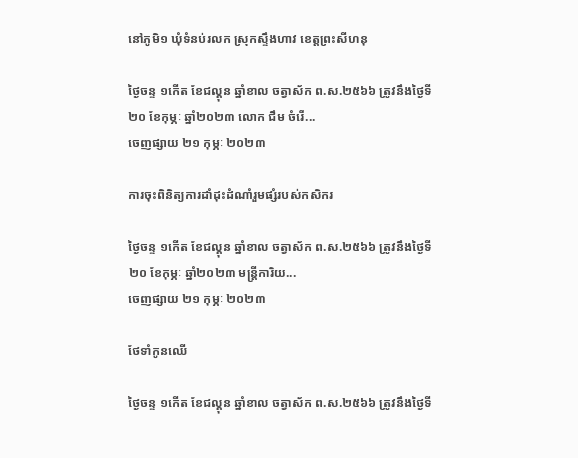នៅភូមិ១ ឃុំទំនប់រលក ស្រុកស្ទឹងហាវ ខេត្តព្រះសីហនុ

ថ្ងៃចន្ទ ១កើត ខែជល្គុន ឆ្នាំខាល ចត្វាស័ក ព.ស.២៥៦៦ ត្រូវនឹងថ្ងៃទី២០ ខែកុម្ភៈ ឆ្នាំ២០២៣ លោក ជឹម ចំរើ...
ចេញផ្សាយ ២១ កុម្ភៈ ២០២៣

ការចុះពិនិត្យការដាំដុះដំណាំរួមផ្សំរបស់កសិករ

ថ្ងៃចន្ទ ១កើត ខែជល្គុន ឆ្នាំខាល ចត្វាស័ក ព.ស.២៥៦៦ ត្រូវនឹងថ្ងៃទី២០ ខែកុម្ភៈ ឆ្នាំ២០២៣ មន្ត្រីការិយ...
ចេញផ្សាយ ២១ កុម្ភៈ ២០២៣

ថែទាំកូនឈើ

ថ្ងៃចន្ទ ១កើត ខែជល្គុន ឆ្នាំខាល ចត្វាស័ក ព.ស.២៥៦៦ ត្រូវនឹងថ្ងៃទី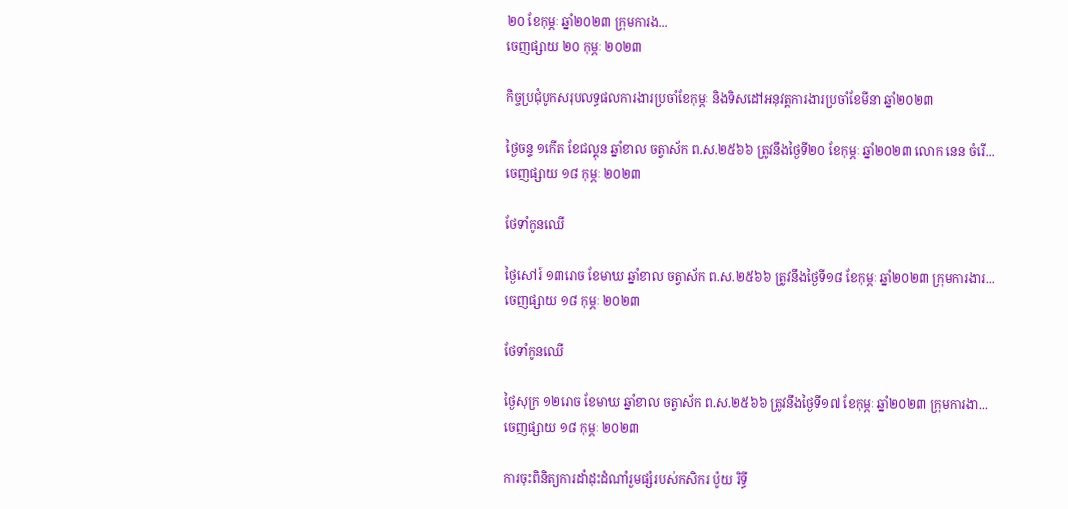២០ ខែកុម្ភៈ ឆ្នាំ២០២៣ ក្រុមការង...
ចេញផ្សាយ ២០ កុម្ភៈ ២០២៣

កិច្ចប្រជុំបូកសរុបលទ្ធផលការងារប្រចាំខែកុម្ភៈ និងទិសដៅអនុវត្តការងារប្រចាំខែមីនា ឆ្នាំ២០២៣

ថ្ងៃចន្ទ ១កើត ខែជល្គុន ឆ្នាំខាល ចត្វាស័ក ព.ស.២៥៦៦ ត្រូវនឹងថ្ងៃទី២០ ខែកុម្ភៈ ឆ្នាំ២០២៣ លោក នេន ចំរើ...
ចេញផ្សាយ ១៨ កុម្ភៈ ២០២៣

ថែទាំកូនឈើ

ថ្ងៃសៅរ៍ ១៣រោច ខែមាឃ ឆ្នាំខាល ចត្វាស័ក ព.ស.២៥៦៦ ត្រូវនឹងថ្ងៃទី១៨ ខែកុម្ភៈ ឆ្នាំ២០២៣ ក្រុមការងារ...
ចេញផ្សាយ ១៨ កុម្ភៈ ២០២៣

ថែទាំកូនឈើ

ថ្ងៃសុក្រ ១២រោច ខែមាឃ ឆ្នាំខាល ចត្វាស័ក ព.ស.២៥៦៦ ត្រូវនឹងថ្ងៃទី១៧ ខែកុម្ភៈ ឆ្នាំ២០២៣ ក្រុមការងា...
ចេញផ្សាយ ១៨ កុម្ភៈ ២០២៣

ការចុះពិនិត្យការដាំដុះដំណាំរួមផ្សំរបស់កសិករ ប៉ូយ រិទ្ធី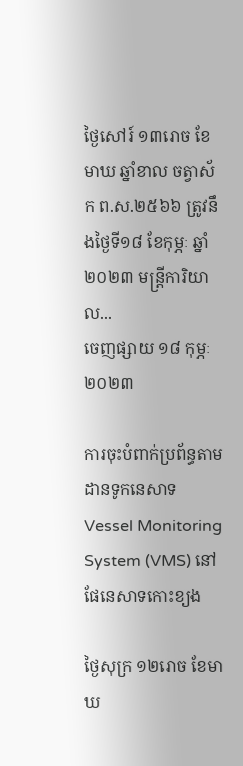ថ្ងៃសៅរ៍ ១៣រោច ខែមាឃ ឆ្នាំខាល ចត្វាស័ក ព.ស.២៥៦៦ ត្រូវនឹងថ្ងៃទី១៨ ខែកុម្ភៈ ឆ្នាំ២០២៣ មន្ត្រីការិយាល...
ចេញផ្សាយ ១៨ កុម្ភៈ ២០២៣

ការចុះបំពាក់ប្រព័ន្ធតាមដានទូកនេសាទ Vessel Monitoring System (VMS) នៅផែនេសាទកោះខ្យង

ថ្ងៃសុក្រ ១២រោច ខែមាឃ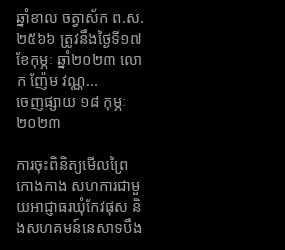ឆ្នាំខាល ចត្វាស័ក ព.ស.២៥៦៦ ត្រូវនឹងថ្ងៃទី១៧ ខែកុម្ភៈ ឆ្នាំ២០២៣ លោក ញ៉ែម វណ្ណ...
ចេញផ្សាយ ១៨ កុម្ភៈ ២០២៣

ការចុះពិនិត្យមើលព្រៃកោងកាង សហការជាមួយអាជ្ញាធរឃុំកែវផុស និងសហគមន៍នេសាទបឹង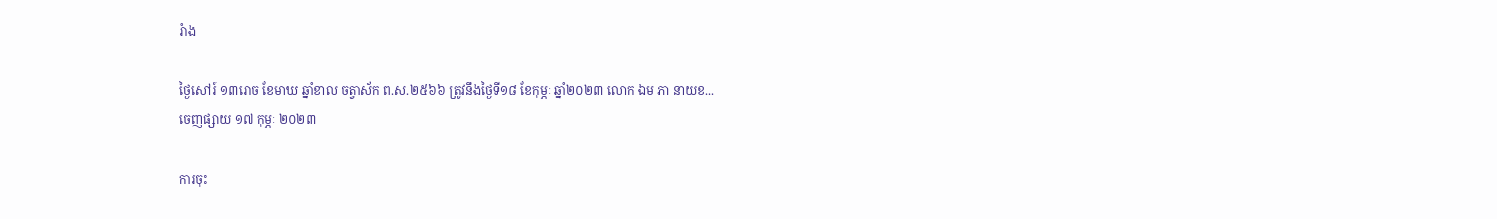រំាង

ថ្ងៃសៅរ៍ ១៣រោច ខែមាឃ ឆ្នាំខាល ចត្វាស័ក ព.ស.២៥៦៦ ត្រូវនឹងថ្ងៃទី១៨ ខែកុម្ភៈ ឆ្នាំ២០២៣ លោក ឯម ភា នាយខ...
ចេញផ្សាយ ១៧ កុម្ភៈ ២០២៣

ការចុះ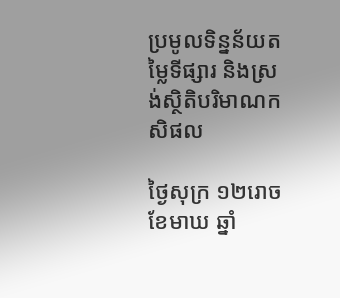ប្រមូលទិន្នន័យតម្លៃទីផ្សារ និងស្រង់ស្ថិតិបរិមាណកសិផល

ថ្ងៃសុក្រ ១២រោច ខែមាឃ ឆ្នាំ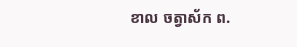ខាល ចត្វាស័ក ព.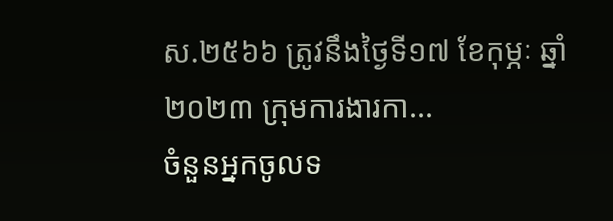ស.២៥៦៦ ត្រូវនឹងថ្ងៃទី១៧ ខែកុម្ភៈ ឆ្នាំ២០២៣ ក្រុមការងារកា...
ចំនួនអ្នកចូលទ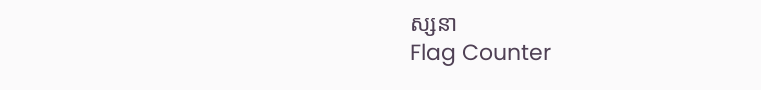ស្សនា
Flag Counter